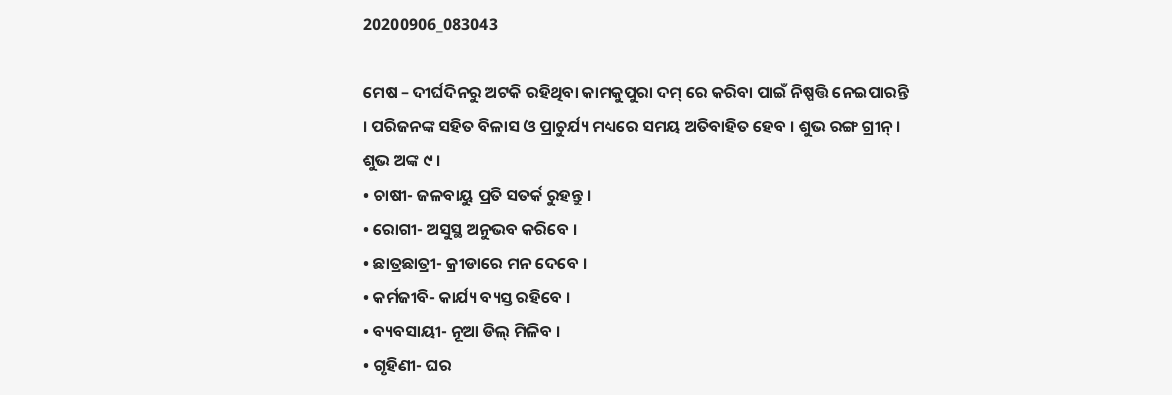20200906_083043

ମେଷ – ଦୀର୍ଘଦିନରୁ ଅଟକି ରହିଥିବା କାମକୁପୁରା ଦମ୍ ରେ କରିବା ପାଇଁ ନିଷ୍ପତ୍ତି ନେଇପାରନ୍ତି । ପରିଜନଙ୍କ ସହିତ ବିଳାସ ଓ ପ୍ରାଚୁର୍ଯ୍ୟ ମଧ୍ୟରେ ସମୟ ଅତିବାହିତ ହେବ । ଶୁଭ ରଙ୍ଗ ଗ୍ରୀନ୍ । ଶୁଭ ଅଙ୍କ ୯ ।
• ଚାଷୀ- ଜଳବାୟୁ ପ୍ରତି ସତର୍କ ରୁହନ୍ତୁ ।
• ରୋଗୀ- ଅସୁସ୍ଥ ଅନୁଭବ କରିବେ ।
• ଛାତ୍ରଛାତ୍ରୀ- କ୍ରୀଡାରେ ମନ ଦେବେ ।
• କର୍ମଜୀବି- କାର୍ଯ୍ୟ ବ୍ୟସ୍ତ ରହିବେ ।
• ବ୍ୟବସାୟୀ- ନୂଆ ଡିଲ୍ ମିଳିବ ।
• ଗୃହିଣୀ- ଘର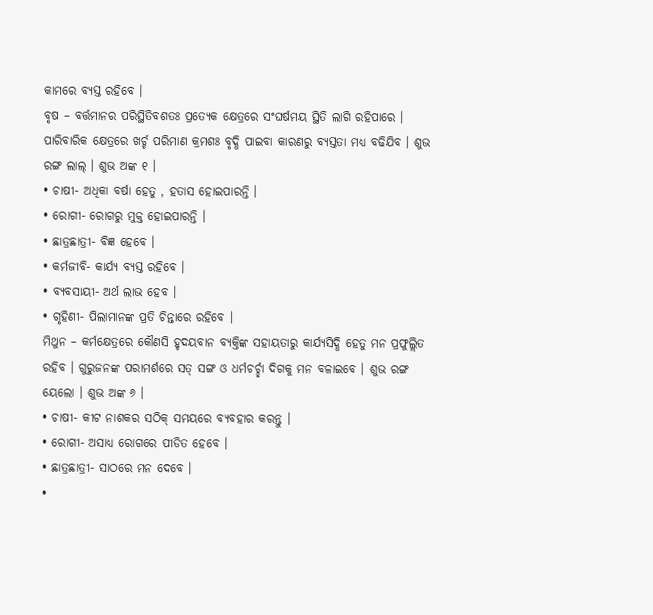କାମରେ ବ୍ୟସ୍ତ ରହିବେ ।
ବୃଷ – ବର୍ତ୍ତମାନର ପରିସ୍ଥିତିବଶତଃ ପ୍ରତ୍ୟେକ କ୍ଷେତ୍ରରେ ସଂଘର୍ଷମୟ ସ୍ଥିତି ଲାଗି ରହିପାରେ । ପାରିବାରିକ କ୍ଷେତ୍ରରେ ଖର୍ଚ୍ଚ ପରିମାଣ କ୍ରମଶଃ ବୃଦ୍ଧି ପାଇବା କାରଣରୁ ବ୍ୟସ୍ତତା ମଧ୍ୟ ବଢିଯିବ । ଶୁଭ ରଙ୍ଗ ଲାଲ୍ । ଶୁଭ ଅଙ୍କ ୧ ।
• ଚାଷୀ- ଅଧିକା ବର୍ଷା ହେତୁ , ହତାସ ହୋଇପାରନ୍ତି ।
• ରୋଗୀ- ରୋଗରୁ ମୁକ୍ତ ହୋଇପାରନ୍ତି ।
• ଛାତ୍ରଛାତ୍ରୀ- ବିଜ୍ଞ ହେବେ ।
• କର୍ମଜୀବି- କାର୍ଯ୍ୟ ବ୍ୟସ୍ତ ରହିବେ ।
• ବ୍ୟବସାୟୀ- ଅର୍ଥ ଲାଭ ହେବ ।
• ଗୃହିଣୀ- ପିଲାମାନଙ୍କ ପ୍ରତି ଚିନ୍ତାରେ ରହିବେ ।
ମିଥୁନ – କର୍ମକ୍ଷେତ୍ରରେ କୌଣସି ହୃଦୟବାନ ବ୍ୟକ୍ତିଙ୍କ ସହାୟତାରୁ କାର୍ଯ୍ୟସିଦ୍ଧି ହେତୁ ମନ ପ୍ରଫୁଲ୍ଲିତ ରହିବ । ଗୁରୁଜନଙ୍କ ପରାମର୍ଶରେ ସତ୍ ସଙ୍ଗ ଓ ଧର୍ମଚର୍ଚ୍ଛା ଦିଗକୁ ମନ ବଳାଇବେ । ଶୁଭ ରଙ୍ଗ ୟେଲୋ । ଶୁଭ ଅଙ୍କ ୬ ।
• ଚାଷୀ- କୀଟ ନାଶକର ସଠିକ୍ ସମୟରେ ବ୍ୟବହାର କରନ୍ତୁ ।
• ରୋଗୀ- ଅସାଧ୍ୟ ରୋଗରେ ପୀଡିତ ହେବେ ।
• ଛାତ୍ରଛାତ୍ରୀ- ସାଠରେ ମନ ଦେବେ ।
•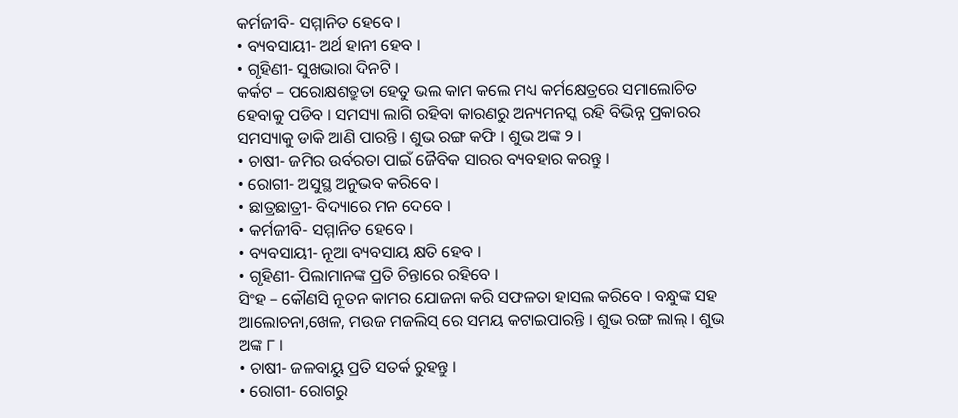କର୍ମଜୀବି- ସମ୍ମାନିତ ହେବେ ।
• ବ୍ୟବସାୟୀ- ଅର୍ଥ ହାନୀ ହେବ ।
• ଗୃହିଣୀ- ସୁଖଭାରା ଦିନଟି ।
କର୍କଟ – ପରୋକ୍ଷଶତ୍ରୁତା ହେତୁ ଭଲ କାମ କଲେ ମଧ୍ୟ କର୍ମକ୍ଷେତ୍ରରେ ସମାଲୋଚିତ ହେବାକୁ ପଡିବ । ସମସ୍ୟା ଲାଗି ରହିବା କାରଣରୁ ଅନ୍ୟମନସ୍କ ରହି ବିଭିନ୍ନ ପ୍ରକାରର ସମସ୍ୟାକୁ ଡାକି ଆଣି ପାରନ୍ତି । ଶୁଭ ରଙ୍ଗ କଫି । ଶୁଭ ଅଙ୍କ ୨ ।
• ଚାଷୀ- ଜମିର ଉର୍ବରତା ପାଇଁ ଜୈବିକ ସାରର ବ୍ୟବହାର କରନ୍ତୁ ।
• ରୋଗୀ- ଅସୁସ୍ଥ ଅନୁଭବ କରିବେ ।
• ଛାତ୍ରଛାତ୍ରୀ- ବିଦ୍ୟାରେ ମନ ଦେବେ ।
• କର୍ମଜୀବି- ସମ୍ମାନିତ ହେବେ ।
• ବ୍ୟବସାୟୀ- ନୂଆ ବ୍ୟବସାୟ କ୍ଷତି ହେବ ।
• ଗୃହିଣୀ- ପିଲାମାନଙ୍କ ପ୍ରତି ଚିନ୍ତାରେ ରହିବେ ।
ସିଂହ – କୌଣସି ନୂତନ କାମର ଯୋଜନା କରି ସଫଳତା ହାସଲ କରିବେ । ବନ୍ଧୁଙ୍କ ସହ ଆଲୋଚନା,ଖେଳ, ମଉଜ ମଜଲିସ୍ ରେ ସମୟ କଟାଇପାରନ୍ତି । ଶୁଭ ରଙ୍ଗ ଲାଲ୍ । ଶୁଭ ଅଙ୍କ ୮ ।
• ଚାଷୀ- ଜଳବାୟୁ ପ୍ରତି ସତର୍କ ରୁହନ୍ତୁ ।
• ରୋଗୀ- ରୋଗରୁ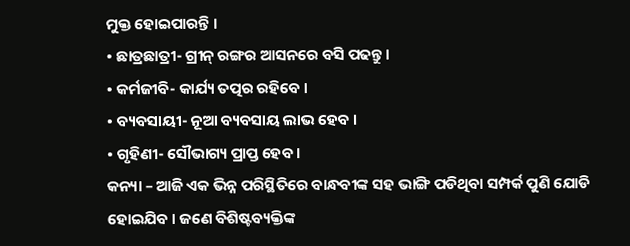ମୁକ୍ତ ହୋଇପାରନ୍ତି ।
• ଛାତ୍ରଛାତ୍ରୀ- ଗ୍ରୀନ୍ ରଙ୍ଗର ଆସନରେ ବସି ପଢନ୍ତୁ ।
• କର୍ମଜୀବି- କାର୍ଯ୍ୟ ତତ୍ପର ରହିବେ ।
• ବ୍ୟବସାୟୀ- ନୂଆ ବ୍ୟବସାୟ ଲାଭ ହେବ ।
• ଗୃହିଣୀ- ସୌଭାଗ୍ୟ ପ୍ରାପ୍ତ ହେବ ।
କନ୍ୟା – ଆଜି ଏକ ଭିନ୍ନ ପରିସ୍ଥିତିରେ ବାନ୍ଧବୀଙ୍କ ସହ ଭାଙ୍ଗି ପଡିଥିବା ସମ୍ପର୍କ ପୁଣି ଯୋଡି ହୋଇଯିବ । ଜଣେ ବିଶିଷ୍ଟବ୍ୟକ୍ତିଙ୍କ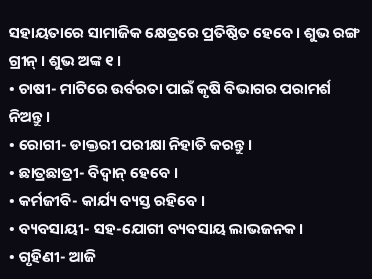ସହାୟତାରେ ସାମାଜିକ କ୍ଷେତ୍ରରେ ପ୍ରତିଷ୍ଠିତ ହେବେ । ଶୁଭ ରଙ୍ଗ ଗ୍ରୀନ୍ । ଶୁଭ ଅଙ୍କ ୧ ।
• ଚାଷୀ- ମାଟିରେ ଉର୍ବରତା ପାଇଁ କୃଷି ବିଭାଗର ପରାମର୍ଶ ନିଅନ୍ତୁ ।
• ରୋଗୀ- ଡାକ୍ତରୀ ପରୀକ୍ଷା ନିହାତି କରନ୍ତୁ ।
• ଛାତ୍ରଛାତ୍ରୀ- ବିଦ୍ୱାନ୍ ହେବେ ।
• କର୍ମଜୀବି- କାର୍ଯ୍ୟ ବ୍ୟସ୍ତ ରହିବେ ।
• ବ୍ୟବସାୟୀ- ସହ-ଯୋଗୀ ବ୍ୟବସାୟ ଲାଭଜନକ ।
• ଗୃହିଣୀ- ଆଜି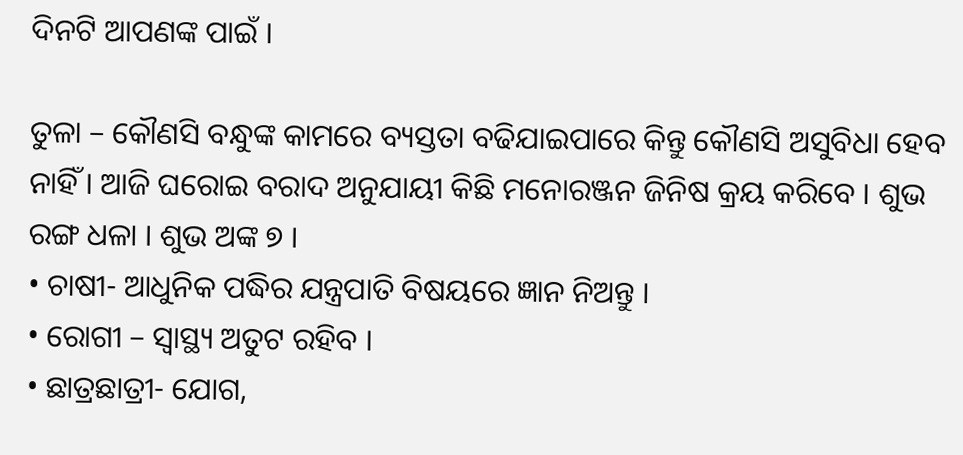ଦିନଟି ଆପଣଙ୍କ ପାଇଁ ।

ତୁଳା – କୌଣସି ବନ୍ଧୁଙ୍କ କାମରେ ବ୍ୟସ୍ତତା ବଢିଯାଇପାରେ କିନ୍ତୁ କୌଣସି ଅସୁବିଧା ହେବ ନାହିଁ । ଆଜି ଘରୋଇ ବରାଦ ଅନୁଯାୟୀ କିଛି ମନୋରଞ୍ଜନ ଜିନିଷ କ୍ରୟ କରିବେ । ଶୁଭ ରଙ୍ଗ ଧଳା । ଶୁଭ ଅଙ୍କ ୭ ।
• ଚାଷୀ- ଆଧୁନିକ ପଦ୍ଧିର ଯନ୍ତ୍ରପାତି ବିଷୟରେ ଜ୍ଞାନ ନିଅନ୍ତୁ ।
• ରୋଗୀ – ସ୍ୱାସ୍ଥ୍ୟ ଅତୁଟ ରହିବ ।
• ଛାତ୍ରଛାତ୍ରୀ- ଯୋଗ,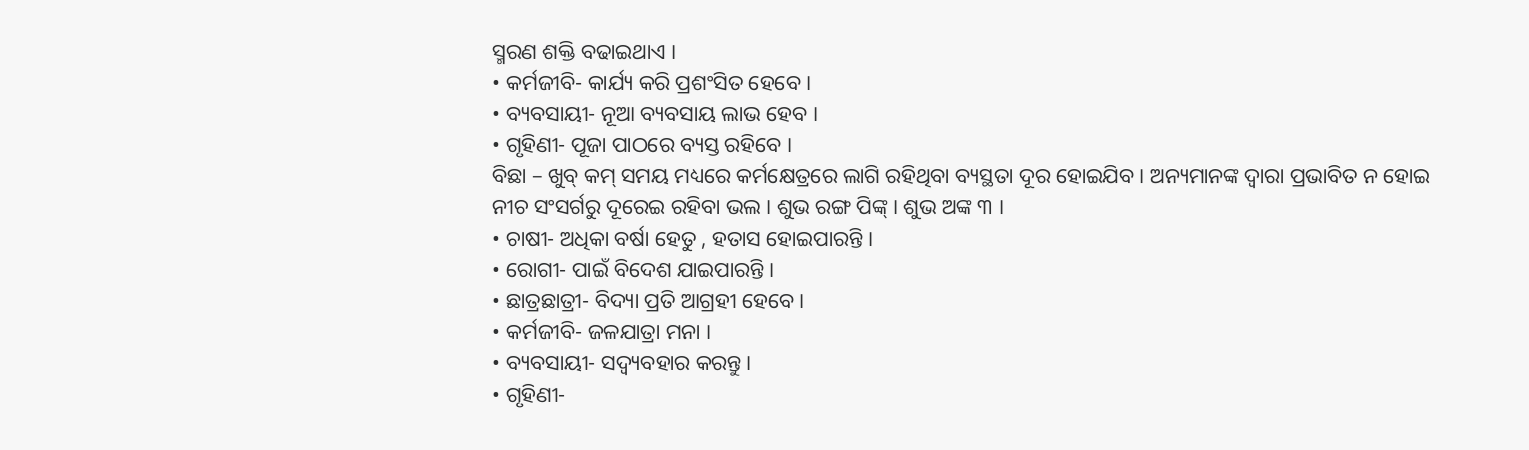ସ୍ମରଣ ଶକ୍ତି ବଢାଇଥାଏ ।
• କର୍ମଜୀବି- କାର୍ଯ୍ୟ କରି ପ୍ରଶଂସିତ ହେବେ ।
• ବ୍ୟବସାୟୀ- ନୂଆ ବ୍ୟବସାୟ ଲାଭ ହେବ ।
• ଗୃହିଣୀ- ପୂଜା ପାଠରେ ବ୍ୟସ୍ତ ରହିବେ ।
ବିଛା – ଖୁବ୍ କମ୍ ସମୟ ମଧ୍ୟରେ କର୍ମକ୍ଷେତ୍ରରେ ଲାଗି ରହିଥିବା ବ୍ୟସ୍ଥତା ଦୂର ହୋଇଯିବ । ଅନ୍ୟମାନଙ୍କ ଦ୍ୱାରା ପ୍ରଭାବିତ ନ ହୋଇ ନୀଚ ସଂସର୍ଗରୁ ଦୂରେଇ ରହିବା ଭଲ । ଶୁଭ ରଙ୍ଗ ପିଙ୍କ୍ । ଶୁଭ ଅଙ୍କ ୩ ।
• ଚାଷୀ- ଅଧିକା ବର୍ଷା ହେତୁ , ହତାସ ହୋଇପାରନ୍ତି ।
• ରୋଗୀ- ପାଇଁ ବିଦେଶ ଯାଇପାରନ୍ତି ।
• ଛାତ୍ରଛାତ୍ରୀ- ବିଦ୍ୟା ପ୍ରତି ଆଗ୍ରହୀ ହେବେ ।
• କର୍ମଜୀବି- ଜଳଯାତ୍ରା ମନା ।
• ବ୍ୟବସାୟୀ- ସଦ୍ବ୍ୟବହାର କରନ୍ତୁ ।
• ଗୃହିଣୀ-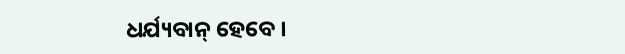ଧର୍ଯ୍ୟବାନ୍ ହେବେ ।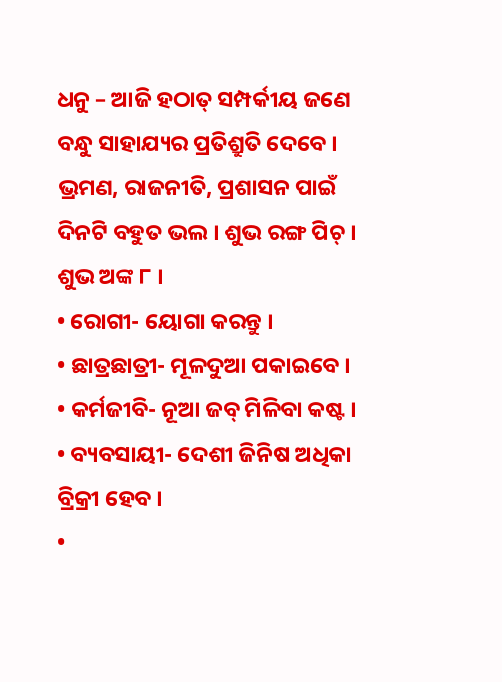ଧନୁ – ଆଜି ହଠାତ୍ ସମ୍ପର୍କୀୟ ଜଣେ ବନ୍ଧୁ ସାହାଯ୍ୟର ପ୍ରତିଶ୍ରୁତି ଦେବେ । ଭ୍ରମଣ, ରାଜନୀତି, ପ୍ରଶାସନ ପାଇଁ ଦିନଟି ବହୁତ ଭଲ । ଶୁଭ ରଙ୍ଗ ପିଚ୍ । ଶୁଭ ଅଙ୍କ ୮ ।
• ରୋଗୀ- ୟୋଗା କରନ୍ତୁ ।
• ଛାତ୍ରଛାତ୍ରୀ- ମୂଳଦୁଆ ପକାଇବେ ।
• କର୍ମଜୀବି- ନୂଆ ଜବ୍ ମିଳିବା କଷ୍ଟ ।
• ବ୍ୟବସାୟୀ- ଦେଶୀ ଜିନିଷ ଅଧିକା ବ୍ରିକ୍ରୀ ହେବ ।
•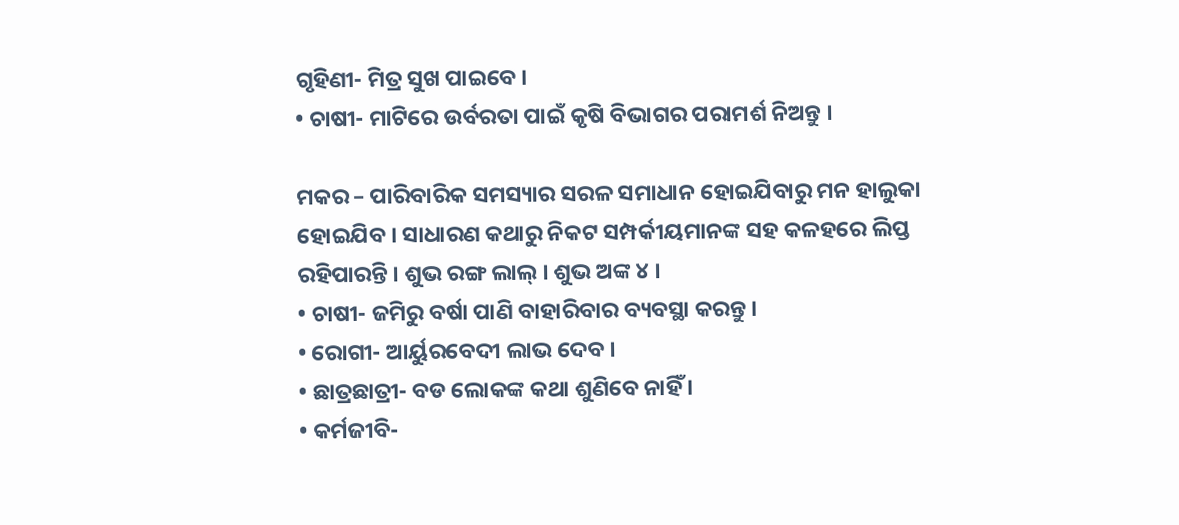ଗୃହିଣୀ- ମିତ୍ର ସୁଖ ପାଇବେ ।
• ଚାଷୀ- ମାଟିରେ ଉର୍ବରତା ପାଇଁ କୃଷି ବିଭାଗର ପରାମର୍ଶ ନିଅନ୍ତୁ ।

ମକର – ପାରିବାରିକ ସମସ୍ୟାର ସରଳ ସମାଧାନ ହୋଇଯିବାରୁ ମନ ହାଲୁକା ହୋଇଯିବ । ସାଧାରଣ କଥାରୁ ନିକଟ ସମ୍ପର୍କୀୟମାନଙ୍କ ସହ କଳହରେ ଲିପ୍ତ ରହିପାରନ୍ତି । ଶୁଭ ରଙ୍ଗ ଲାଲ୍ । ଶୁଭ ଅଙ୍କ ୪ ।
• ଚାଷୀ- ଜମିରୁ ବର୍ଷା ପାଣି ବାହାରିବାର ବ୍ୟବସ୍ଥା କରନ୍ତୁ ।
• ରୋଗୀ- ଆର୍ୟୁରବେଦୀ ଲାଭ ଦେବ ।
• ଛାତ୍ରଛାତ୍ରୀ- ବଡ ଲୋକଙ୍କ କଥା ଶୁଣିବେ ନାହିଁ ।
• କର୍ମଜୀବି-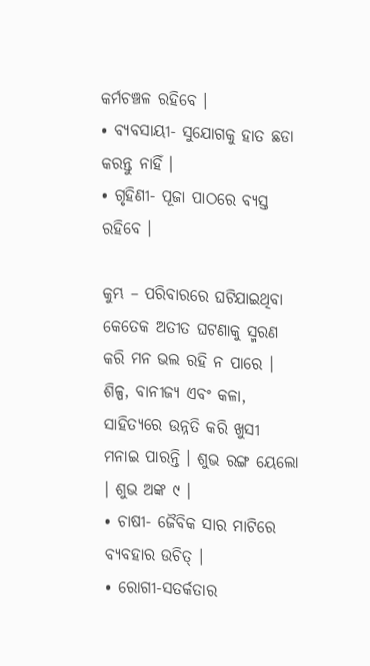କର୍ମଚଞ୍ଚଳ ରହିବେ ।
• ବ୍ୟବସାୟୀ- ସୁଯୋଗକୁ ହାତ ଛଡା କରନ୍ତୁ ନାହିଁ ।
• ଗୃହିଣୀ- ପୂଜା ପାଠରେ ବ୍ୟସ୍ତ ରହିବେ ।

କୁମ୍ଭ – ପରିବାରରେ ଘଟିଯାଇଥିବା କେତେକ ଅତୀତ ଘଟଣାକୁ ସ୍ମରଣ କରି ମନ ଭଲ ରହି ନ ପାରେ । ଶିଳ୍ପ, ବାନୀଜ୍ୟ ଏବଂ କଳା, ସାହିତ୍ୟରେ ଉନ୍ନତି କରି ଖୁସୀ ମନାଇ ପାରନ୍ତି । ଶୁଭ ରଙ୍ଗ ୟେଲୋ । ଶୁଭ ଅଙ୍କ ୯ ।
• ଚାଷୀ- ଜୈବିକ ସାର ମାଟିରେ ବ୍ୟବହାର ଉଚିତ୍ ।
• ରୋଗୀ-ସତର୍କତାର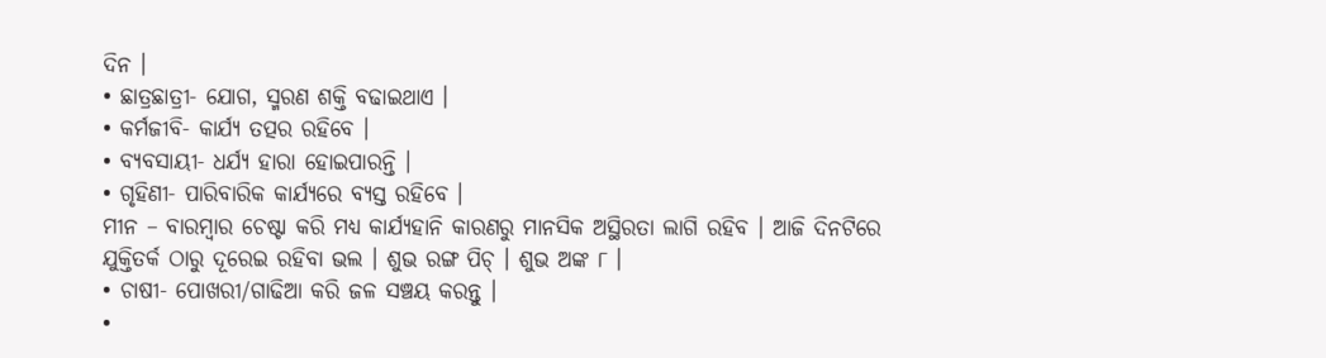ଦିନ ।
• ଛାତ୍ରଛାତ୍ରୀ- ଯୋଗ, ସ୍ମରଣ ଶକ୍ତି ବଢାଇଥାଏ ।
• କର୍ମଜୀବି- କାର୍ଯ୍ୟ ତତ୍ପର ରହିବେ ।
• ବ୍ୟବସାୟୀ- ଧର୍ଯ୍ୟ ହାରା ହୋଇପାରନ୍ତି ।
• ଗୃହିଣୀ- ପାରିବାରିକ କାର୍ଯ୍ୟରେ ବ୍ୟସ୍ତ ରହିବେ ।
ମୀନ – ବାରମ୍ବାର ଚେଷ୍ଟା କରି ମଧ୍ୟ କାର୍ଯ୍ୟହାନି କାରଣରୁ ମାନସିକ ଅସ୍ଥିରତା ଲାଗି ରହିବ । ଆଜି ଦିନଟିରେ ଯୁକ୍ତିତର୍କ ଠାରୁ ଦୂରେଇ ରହିବା ଭଲ । ଶୁଭ ରଙ୍ଗ ପିଚ୍ । ଶୁଭ ଅଙ୍କ ୮ ।
• ଚାଷୀ- ପୋଖରୀ/ଗାଢିଆ କରି ଜଳ ସଞ୍ଚୟ କରନ୍ତୁ ।
•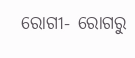ରୋଗୀ- ରୋଗରୁ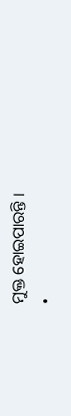ମୁକ୍ତ ହୋଇପାରନ୍ତି ।
•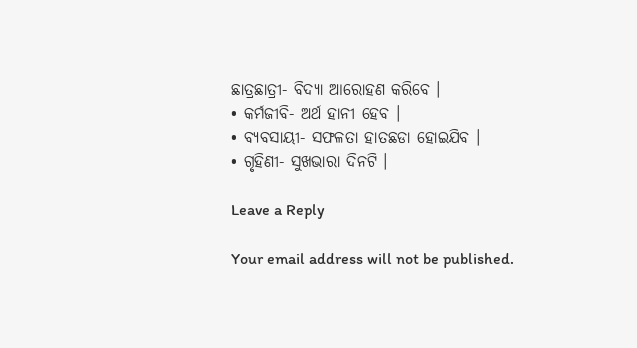ଛାତ୍ରଛାତ୍ରୀ- ବିଦ୍ୟା ଆରୋହଣ କରିବେ ।
• କର୍ମଜୀବି- ଅର୍ଥ ହାନୀ ହେବ ।
• ବ୍ୟବସାୟୀ- ସଫଳତା ହାତଛଡା ହୋଇଯିବ ।
• ଗୃହିଣୀ- ସୁଖଭାରା ଦିନଟି ।

Leave a Reply

Your email address will not be published.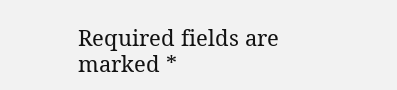Required fields are marked *